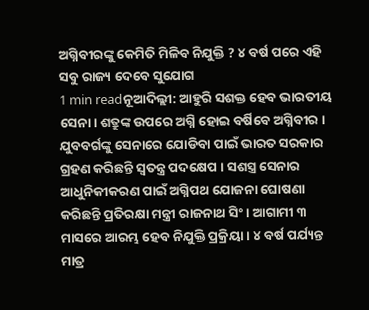ଅଗ୍ନିବୀରଙ୍କୁ କେମିତି ମିଳିବ ନିଯୁକ୍ତି ? ୪ ବର୍ଷ ପରେ ଏହି ସବୁ ରାଜ୍ୟ ଦେବେ ସୁଯୋଗ
1 min readନୂଆଦିଲ୍ଲୀ: ଆହୁରି ସଶକ୍ତ ହେବ ଭାରତୀୟ ସେନା। ଶତ୍ରୁଙ୍କ ଉପରେ ଅଗ୍ନି ହୋଇ ବର୍ଷିବେ ଅଗ୍ନିବୀର । ଯୁବବର୍ଗଙ୍କୁ ସେନାରେ ଯୋଡିବା ପାଇଁ ଭାରତ ସରକାର ଗ୍ରହଣ କରିଛନ୍ତି ସ୍ବତନ୍ତ୍ର ପଦକ୍ଷେପ । ସଶସ୍ତ୍ର ସେନାର ଆଧୁନିକୀକରଣ ପାଇଁ ଅଗ୍ନିପଥ ଯୋଜନା ଘୋଷଣା କରିଛନ୍ତି ପ୍ରତିରକ୍ଷା ମନ୍ତ୍ରୀ ରାଜନାଥ ସିଂ । ଆଗାମୀ ୩ ମାସରେ ଆରମ୍ଭ ହେବ ନିଯୁକ୍ତି ପ୍ରକ୍ରିୟା । ୪ ବର୍ଷ ପର୍ଯ୍ୟନ୍ତ ମାତ୍ର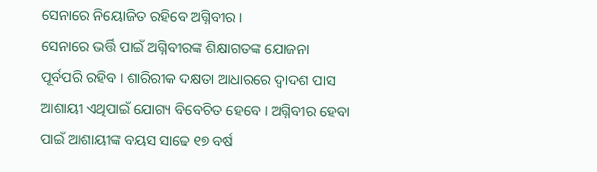ସେନାରେ ନିୟୋଜିତ ରହିବେ ଅଗ୍ନିବୀର ।
ସେନାରେ ଭର୍ତ୍ତି ପାଇଁ ଅଗ୍ନିବୀରଙ୍କ ଶିକ୍ଷାଗତଙ୍କ ଯୋଜନା ପୂର୍ବପରି ରହିବ । ଶାରିରୀକ ଦକ୍ଷତା ଆଧାରରେ ଦ୍ବାଦଶ ପାସ ଆଶାୟୀ ଏଥିପାଇଁ ଯୋଗ୍ୟ ବିବେଚିତ ହେବେ । ଅଗ୍ନିବୀର ହେବା ପାଇଁ ଆଶାୟୀଙ୍କ ବୟସ ସାଢେ ୧୭ ବର୍ଷ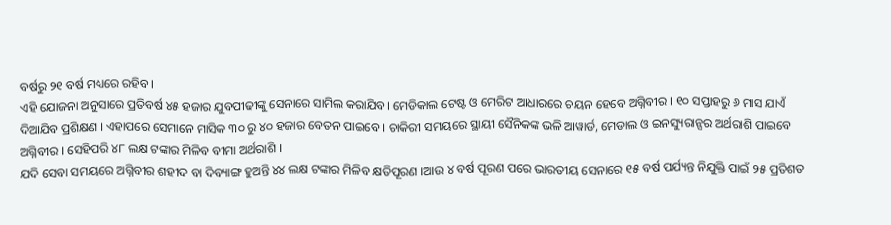ବର୍ଷରୁ ୨୧ ବର୍ଷ ମଧ୍ୟରେ ରହିବ ।
ଏହି ଯୋଜନା ଅନୁସାରେ ପ୍ରତିବର୍ଷ ୪୫ ହଜାର ଯୁବପୀଢୀଙ୍କୁ ସେନାରେ ସାମିଲ କରାଯିବ। ମେଡିକାଲ ଟେଷ୍ଟ ଓ ମେରିଟ ଆଧାରରେ ଚୟନ ହେବେ ଅଗ୍ନିବୀର । ୧୦ ସପ୍ତାହରୁ ୬ ମାସ ଯାଏଁ ଦିଆଯିବ ପ୍ରଶିକ୍ଷଣ । ଏହାପରେ ସେମାନେ ମାସିକ ୩୦ ରୁ ୪୦ ହଜାର ବେତନ ପାଇବେ । ଚାକିରୀ ସମୟରେ ସ୍ଥାୟୀ ସୈନିକଙ୍କ ଭଳି ଆୱାର୍ଡ, ମେଡାଲ ଓ ଇନସ୍ୟୁରାନ୍ସର ଅର୍ଥରାଶି ପାଇବେ ଅଗ୍ନିବୀର । ସେହିପରି ୪୮ ଲକ୍ଷ ଟଙ୍କାର ମିଳିବ ବୀମା ଅର୍ଥରାଶି ।
ଯଦି ସେବା ସମୟରେ ଅଗ୍ନିବୀର ଶହୀଦ ବା ଦିବ୍ୟାଙ୍ଗ ହୁଅନ୍ତି ୪୪ ଲକ୍ଷ ଟଙ୍କାର ମିଳିବ କ୍ଷତିପୂରଣ ।ଆଉ ୪ ବର୍ଷ ପୂରଣ ପରେ ଭାରତୀୟ ସେନାରେ ୧୫ ବର୍ଷ ପର୍ଯ୍ୟନ୍ତ ନିଯୁକ୍ତି ପାଇଁ ୨୫ ପ୍ରତିଶତ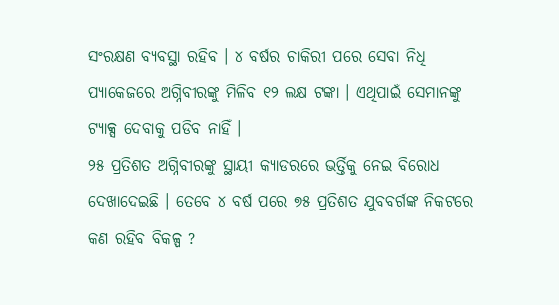ସଂରକ୍ଷଣ ବ୍ୟବସ୍ଥା ରହିବ । ୪ ବର୍ଷର ଚାକିରୀ ପରେ ସେବା ନିଧି ପ୍ୟାକେଜରେ ଅଗ୍ନିବୀରଙ୍କୁ ମିଳିବ ୧୨ ଲକ୍ଷ ଟଙ୍କା । ଏଥିପାଇଁ ସେମାନଙ୍କୁ ଟ୍ୟାକ୍ସ ଦେବାକୁ ପଡିବ ନାହିଁ ।
୨୫ ପ୍ରତିଶତ ଅଗ୍ନିବୀରଙ୍କୁ ସ୍ଥାୟୀ କ୍ୟାଡରରେ ଭର୍ତ୍ତିକୁ ନେଇ ବିରୋଧ ଦେଖାଦେଇଛି । ତେବେ ୪ ବର୍ଷ ପରେ ୭୫ ପ୍ରତିଶତ ଯୁବବର୍ଗଙ୍କ ନିକଟରେ କଣ ରହିବ ବିକଳ୍ପ ?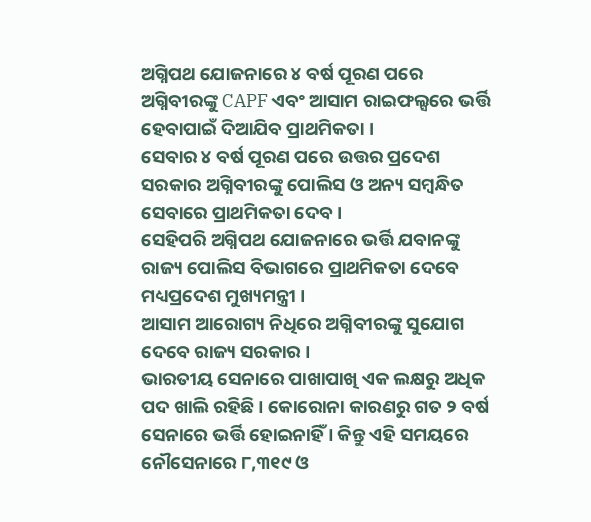ଅଗ୍ନିପଥ ଯୋଜନାରେ ୪ ବର୍ଷ ପୂରଣ ପରେ ଅଗ୍ନିବୀରଙ୍କୁ CAPF ଏବଂ ଆସାମ ରାଇଫଲ୍ସରେ ଭର୍ତ୍ତି ହେବାପାଇଁ ଦିଆଯିବ ପ୍ରାଥମିକତା ।
ସେବାର ୪ ବର୍ଷ ପୂରଣ ପରେ ଉତ୍ତର ପ୍ରଦେଶ ସରକାର ଅଗ୍ନିବୀରଙ୍କୁ ପୋଲିସ ଓ ଅନ୍ୟ ସମ୍ବନ୍ଧିତ ସେବାରେ ପ୍ରାଥମିକତା ଦେବ ।
ସେହିପରି ଅଗ୍ନିପଥ ଯୋଜନାରେ ଭର୍ତ୍ତି ଯବାନଙ୍କୁ ରାଜ୍ୟ ପୋଲିସ ବିଭାଗରେ ପ୍ରାଥମିକତା ଦେବେ ମଧ୍ୟପ୍ରଦେଶ ମୁଖ୍ୟମନ୍ତ୍ରୀ ।
ଆସାମ ଆରୋଗ୍ୟ ନିଧିରେ ଅଗ୍ନିବୀରଙ୍କୁ ସୁଯୋଗ ଦେବେ ରାଜ୍ୟ ସରକାର ।
ଭାରତୀୟ ସେନାରେ ପାଖାପାଖି ଏକ ଲକ୍ଷରୁ ଅଧିକ ପଦ ଖାଲି ରହିଛି । କୋରୋନା କାରଣରୁ ଗତ ୨ ବର୍ଷ ସେନାରେ ଭର୍ତ୍ତି ହୋଇନାହିଁ । କିନ୍ତୁ ଏହି ସମୟରେ ନୌସେନାରେ ୮,୩୧୯ ଓ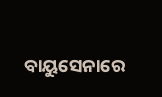ବାୟୁସେନାରେ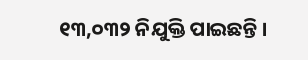୧୩,୦୩୨ ନିଯୁକ୍ତି ପାଇଛନ୍ତି ।